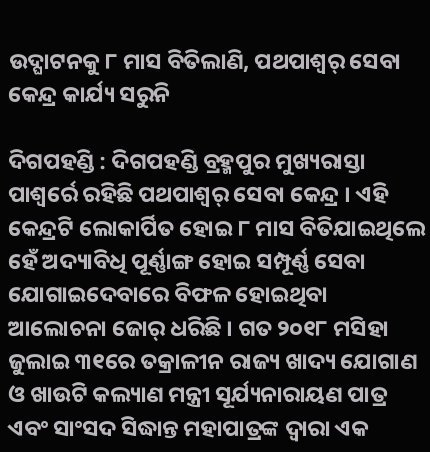ଉଦ୍ଘାଟନକୁ ୮ ମାସ ବିତିଲାଣି, ପଥପାଶ୍ୱର୍ ସେବା କେନ୍ଦ୍ର କାର୍ଯ୍ୟ ସରୁନି

ଦିଗପହଣ୍ଡି : ଦିଗପହଣ୍ଡି ବ୍ରହ୍ମପୁର ମୁଖ୍ୟରାସ୍ତା ପାଶ୍ୱର୍ରେ ରହିଛି ପଥପାଶ୍ୱର୍ ସେବା କେନ୍ଦ୍ର । ଏହି କେନ୍ଦ୍ରଟି ଲୋକାର୍ପିତ ହୋଇ ୮ ମାସ ବିତିଯାଇଥିଲେ ହେଁ ଅଦ୍ୟାବିଧି ପୂର୍ଣ୍ଣାଙ୍ଗ ହୋଇ ସମ୍ପୂର୍ଣ୍ଣ ସେବା ଯୋଗାଇଦେବାରେ ବିଫଳ ହୋଇଥିବା ଆଲୋଚନା ଜୋର୍ ଧରିଛି । ଗତ ୨୦୧୮ ମସିହା ଜୁଲାଇ ୩୧ରେ ତକ୍ରାଳୀନ ରାଜ୍ୟ ଖାଦ୍ୟ ଯୋଗାଣ ଓ ଖାଉଟି କଲ୍ୟାଣ ମନ୍ତ୍ରୀ ସୂର୍ଯ୍ୟନାରାୟଣ ପାତ୍ର ଏବଂ ସାଂସଦ ସିଦ୍ଧାନ୍ତ ମହାପାତ୍ରଙ୍କ ଦ୍ୱାରା ଏକ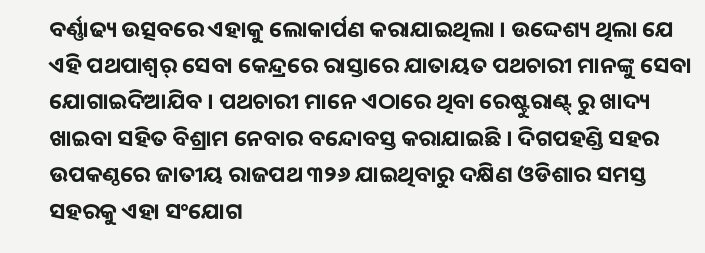ବର୍ଣ୍ଣାଢ୍ୟ ଉତ୍ସବରେ ଏହାକୁ ଲୋକାର୍ପଣ କରାଯାଇଥିଲା । ଉଦ୍ଦେଶ୍ୟ ଥିଲା ଯେ ଏହି ପଥପାଶ୍ୱର୍ ସେବା କେନ୍ଦ୍ରରେ ରାସ୍ତାରେ ଯାତାୟତ ପଥଚାରୀ ମାନଙ୍କୁ ସେବା ଯୋଗାଇଦିଆଯିବ । ପଥଚାରୀ ମାନେ ଏଠାରେ ଥିବା ରେଷ୍ଟୁରାଣ୍ଟ୍ ରୁ ଖାଦ୍ୟ ଖାଇବା ସହିତ ବିଶ୍ରାମ ନେବାର ବନ୍ଦୋବସ୍ତ କରାଯାଇଛି । ଦିଗପହଣ୍ଡି ସହର ଉପକଣ୍ଠରେ ଜାତୀୟ ରାଜପଥ ୩୨୬ ଯାଇଥିବାରୁ ଦକ୍ଷିଣ ଓଡିଶାର ସମସ୍ତ ସହରକୁ ଏହା ସଂଯୋଗ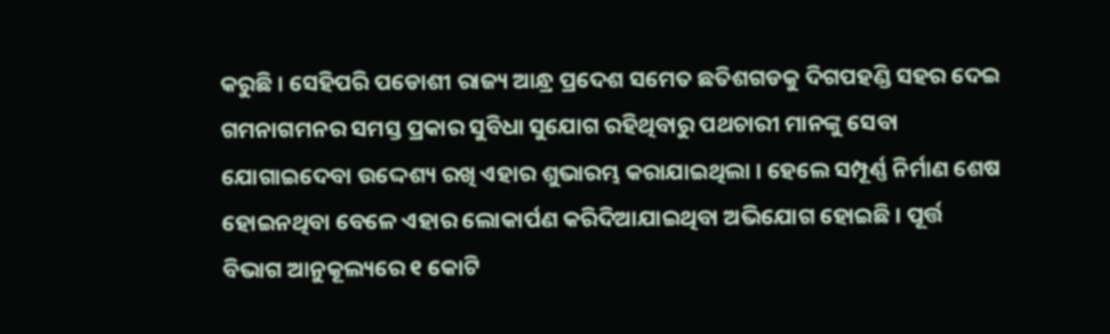କରୁଛି । ସେହିପରି ପଡୋଶୀ ରାଜ୍ୟ ଆନ୍ଧ୍ର ପ୍ରଦେଶ ସମେତ ଛତିଶଗଡକୁ ଦିଗପହଣ୍ଡି ସହର ଦେଇ ଗମନାଗମନର ସମସ୍ତ ପ୍ରକାର ସୁବିଧା ସୁଯୋଗ ରହିଥିବାରୁ ପଥଚାରୀ ମାନଙ୍କୁ ସେବା ଯୋଗାଇଦେବା ଉଦ୍ଦେଶ୍ୟ ରଖି ଏହାର ଶୁଭାରମ୍ଭ କରାଯାଇଥିଲା । ହେଲେ ସମ୍ପୂର୍ଣ୍ଣ ନିର୍ମାଣ ଶେଷ ହୋଇନଥିବା ବେଳେ ଏହାର ଲୋକାର୍ପଣ କରିଦିଆଯାଇଥିବା ଅଭିଯୋଗ ହୋଇଛି । ପୂର୍ତ୍ତ ବିଭାଗ ଆନୁକୂଲ୍ୟରେ ୧ କୋଟି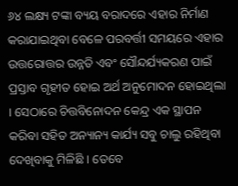୬୪ ଲକ୍ଷ୍ୟ ଟଙ୍କା ବ୍ୟୟ ବରାଦରେ ଏହାର ନିର୍ମାଣ କରାଯାଇଥିବା ବେଳେ ପରବର୍ତ୍ତୀ ସମୟରେ ଏହାର ଉତ୍ତରୋତ୍ତର ଉନ୍ନତି ଏବଂ ସୌନ୍ଦର୍ଯ୍ୟକରଣ ପାଇଁ ପ୍ରସ୍ତାବ ଗୃହୀତ ହୋଇ ଅର୍ଥ ଅନୁମୋଦନ ହୋଇଥିଲା । ସେଠାରେ ଚିତ୍ତବିନୋଦନ କେନ୍ଦ୍ର ଏକ ସ୍ଥାପନ କରିବା ସହିତ ଅନ୍ୟାନ୍ୟ କାର୍ଯ୍ୟ ସବୁ ଚାଲୁ ରହିଥିବା ଦେଖିବାକୁ ମିଳିଛି । ତେବେ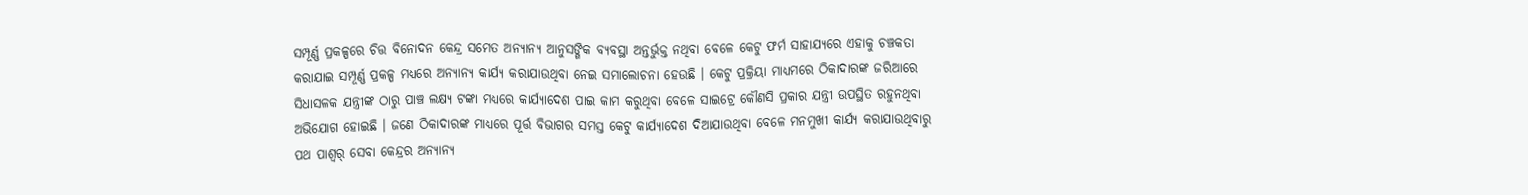ସମ୍ପୂର୍ଣ୍ଣ ପ୍ରକଳ୍ପରେ ଚିତ୍ତ ବିନୋଦନ କେନ୍ଦ୍ର ସମେତ ଅନ୍ୟାନ୍ୟ ଆନୁସଙ୍ଗିକ ବ୍ୟବସ୍ଥା ଅନ୍ତର୍ଭୁକ୍ତ ନଥିବା ବେଳେ କେଟୁ ଫର୍ମ ସାହାଯ୍ୟରେ ଏହାକୁ ଚଞ୍ଚକତା କରାଯାଇ ସମ୍ପୂର୍ଣ୍ଣ ପ୍ରକଳ୍ପ ମଧ୍ୟରେ ଅନ୍ୟାନ୍ୟ କାର୍ଯ୍ୟ କରାଯାଉଥିବା ନେଇ ସମାଲୋଚନା ହେଉଛି । କେଟୁ ପ୍ରକ୍ରିୟା ମାଧ୍ୟମରେ ଠିକାଦାରଙ୍କ ଜରିଆରେ ସିଧାସଳକ ଯନ୍ତ୍ରୀଙ୍କ ଠାରୁ ପାଞ୍ଚ ଲକ୍ଷ୍ୟ ଟଙ୍କା ମଧ୍ୟରେ କାର୍ଯ୍ୟାଦେଶ ପାଇ କାମ କରୁଥିବା ବେଳେ ସାଇଟ୍ରେ କୌଣସି ପ୍ରକାର ଯନ୍ତ୍ରୀ ଉପସ୍ଥିତ ରହୁନଥିବା ଅଭିଯୋଗ ହୋଇଛି । ଜଣେ ଠିକାଦାରଙ୍କ ମାଧ୍ୟରେ ପୂର୍ତ୍ତ ବିଭାଗର ସମସ୍ତ କେଟୁ କାର୍ଯ୍ୟାଦେଶ ଦିଆଯାଉଥିବା ବେଳେ ମନମୁଖୀ କାର୍ଯ୍ୟ କରାଯାଉଥିବାରୁ ପଥ ପାଶ୍ୱର୍ ସେବା କେନ୍ଦ୍ରର ଅନ୍ୟାନ୍ୟ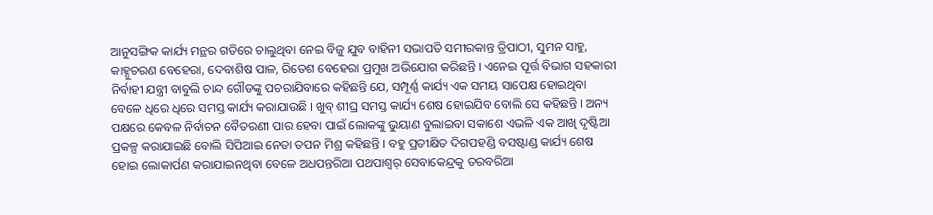ଆନୁସଙ୍ଗିକ କାର୍ଯ୍ୟ ମନ୍ଥର ଗତିରେ ଚାଲୁଥିବା ନେଇ ବିଜୁ ଯୁବ ବାହିନୀ ସଭାପତି ସମୀରକାନ୍ତ ତ୍ରିପାଠୀ, ସୁମନ ସାହୁ, କାହ୍ନୁଚରଣ ବେହେରା, ଦେବାଶିଷ ପାଳ, ରିତେଶ ବେହେରା ପ୍ରମୁଖ ଅଭିଯୋଗ କରିଛନ୍ତି । ଏନେଇ ପୂର୍ତ୍ତ ବିଭାଗ ସହକାରୀ ନିର୍ବାହୀ ଯନ୍ତ୍ରୀ ବାବୁଲି ଚାନ୍ଦ ଗୌଡଙ୍କୁ ପଚରାଯିବାରେ କହିଛନ୍ତି ଯେ, ସମ୍ପୂର୍ଣ୍ଣ କାର୍ଯ୍ୟ ଏକ ସମୟ ସାପେକ୍ଷ ହୋଇଥିବା ବେଳେ ଧିରେ ଧିରେ ସମସ୍ତ କାର୍ଯ୍ୟ କରାଯାଉଛି । ଖୁବ୍ ଶୀଘ୍ର ସମସ୍ତ କାର୍ଯ୍ୟ ଶେଷ ହୋଇଯିବ ବୋଲି ସେ କହିଛନ୍ତି । ଅନ୍ୟ ପକ୍ଷରେ କେବଳ ନିର୍ବାଚନ ବୈତରଣୀ ପାର ହେବା ପାଇଁ ଲୋକଙ୍କୁ ଭୁୟାଣ ବୁଲାଇବା ସକାଶେ ଏଭଳି ଏକ ଆଖି ଦୃଷ୍ଟିଆ ପ୍ରକଳ୍ପ କରାଯାଇଛି ବୋଲି ସିପିଆଇ ନେତା ତପନ ମିଶ୍ର କହିଛନ୍ତି । ବହୁ ପ୍ରତୀକ୍ଷିତ ଦିଗପହଣ୍ଡି ବସଷ୍ଟାଣ୍ଡ କାର୍ଯ୍ୟ ଶେଷ ହୋଇ ଲୋକାର୍ପଣ କରାଯାଇନଥିବା ବେଳେ ଅଧପନ୍ତରିଆ ପଥପାଶ୍ୱର୍ ସେବାକେନ୍ଦ୍ରକୁ ତରବରିଆ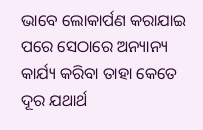ଭାବେ ଲୋକାର୍ପଣ କରାଯାଇ ପରେ ସେଠାରେ ଅନ୍ୟାନ୍ୟ କାର୍ଯ୍ୟ କରିବା ତାହା କେତେ ଦୂର ଯଥାର୍ଥ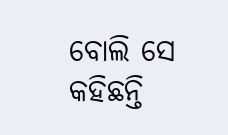ବୋଲି ସେ କହିଛନ୍ତି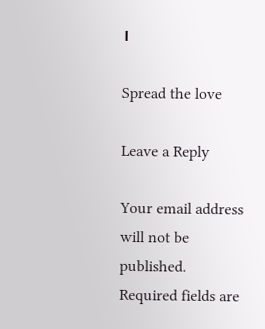।

Spread the love

Leave a Reply

Your email address will not be published. Required fields are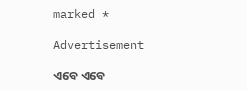marked *

Advertisement

ଏବେ ଏବେ